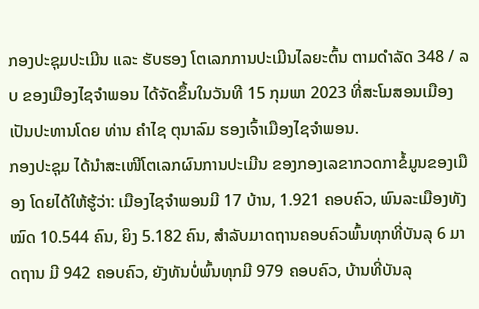ກອງປະຊຸມປະເມີນ ແລະ ຮັບຮອງ ໂຕເລກການປະເມີນໄລຍະຕົ້ນ ຕາມດໍາລັດ 348 / ລບ ຂອງເມືອງໄຊຈໍາພອນ ໄດ້ຈັດຂຶ້ນໃນວັນທີ 15 ກຸມພາ 2023 ທີ່ສະໂມສອນເມືອງ ເປັນປະທານໂດຍ ທ່ານ ຄໍາໄຊ ຕຸນາລົມ ຮອງເຈົ້າເມືອງໄຊຈໍາພອນ.
ກອງປະຊຸມ ໄດ້ນໍາສະເໜີໂຕເລກຜົນການປະເມີນ ຂອງກອງເລຂາກວດກາຂໍ້ມູນຂອງເມືອງ ໂດຍໄດ້ໃຫ້ຮູ້ວ່າ: ເມືອງໄຊຈຳພອນມີ 17 ບ້ານ, 1.921 ຄອບຄົວ, ພົນລະເມືອງທັງໝົດ 10.544 ຄົນ, ຍິງ 5.182 ຄົນ, ສໍາລັບມາດຖານຄອບຄົວພົ້ນທຸກທີ່ບັນລຸ 6 ມາດຖານ ມີ 942 ຄອບຄົວ, ຍັງທັນບໍ່ພົ້ນທຸກມີ 979 ຄອບຄົວ, ບ້ານທີ່ບັນລຸ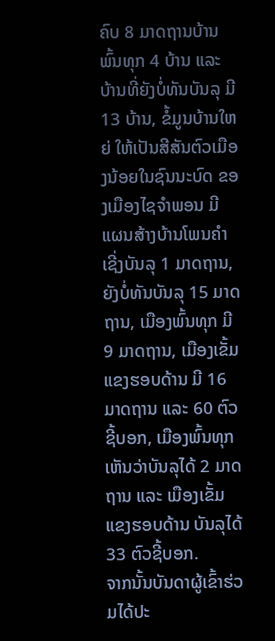ຄົບ 8 ມາດຖານບ້ານພົ້ນທຸກ 4 ບ້ານ ແລະ ບ້ານທີ່ຍັງບໍ່ທັນບັນລຸ ມີ 13 ບ້ານ, ຂໍ້ມູນບ້ານໃຫຍ່ ໃຫ້ເປັນສີສັນຕົວເມືອງນ້ອຍໃນຊົນນະບົດ ຂອງເມືອງໄຊຈໍາພອນ ມີແຜນສ້າງບ້ານໂພນຄໍາ ເຊີ່ງບັນລຸ 1 ມາດຖານ, ຍັງບໍ່ທັນບັນລຸ 15 ມາດຖານ, ເມືອງພົ້ນທຸກ ມີ 9 ມາດຖານ, ເມືອງເຂັ້ມແຂງຮອບດ້ານ ມີ 16 ມາດຖານ ແລະ 60 ຕົວຊີ້ບອກ, ເມືອງພົ້ນທຸກເຫັນວ່າບັນລຸໄດ້ 2 ມາດຖານ ແລະ ເມືອງເຂັ້ມແຂງຮອບດ້ານ ບັນລຸໄດ້ 33 ຕົວຊີ້ບອກ.
ຈາກນັ້ນບັນດາຜູ້ເຂົ້າຮ່ວມໄດ້ປະ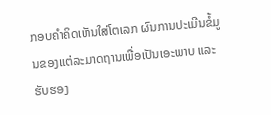ກອບຄໍາຄິດເຫັນໃສ່ໂຕເລກ ຜົນການປະເມີນຂໍ້ມູນຂອງແຕ່ລະມາດຖານເພື່ອເປັນເອະພາບ ແລະ ຮັບຮອງ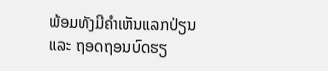ພ້ອມທັງມີຄຳເຫັນແລກປ່ຽນ ແລະ ຖອດຖອນບົດຮຽ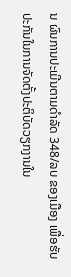ນ ຜົນການປະເມີນຕາມດຳລັດ 348/ລບ ຂອງເມືອງ ເພື່ອຮັບປະກັນໃນການຈັດຕັ້ງປະຕິບັດວຽກງານໃນ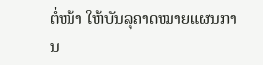ຕໍ່ໜ້າ ໃຫ້ບັນລຸຄາດໝາຍແຜນການ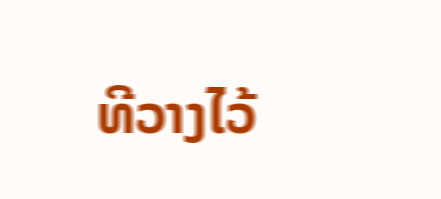ທີວາງໄວ້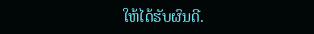ໃຫ້ໄດ້ຮັບຜົນດີ.